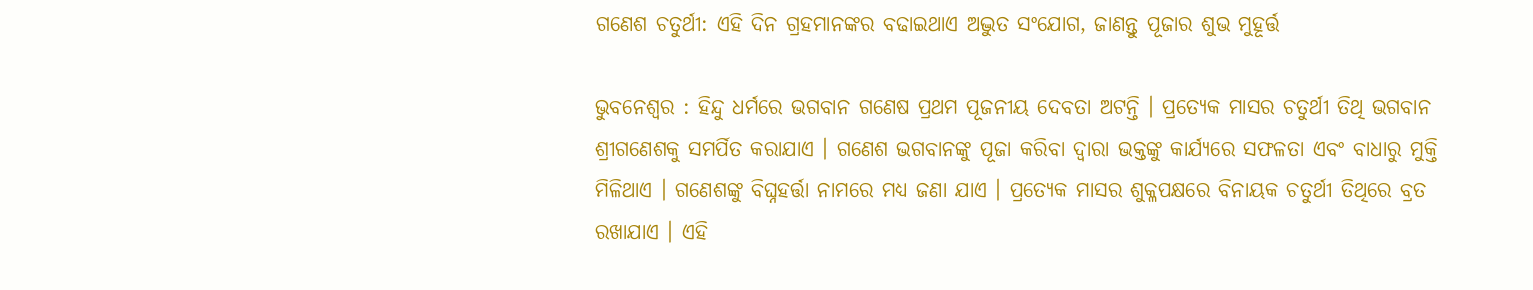ଗଣେଶ ଚତୁର୍ଥୀ: ଏହି ଦିନ ଗ୍ରହମାନଙ୍କର ବଢାଇଥାଏ ଅଦ୍ଭୁତ ସଂଯୋଗ, ଜାଣନ୍ତୁ ପୂଜାର ଶୁଭ ମୁହୂର୍ତ୍ତ

ଭୁବନେଶ୍ୱର : ହିନ୍ଦୁ ଧର୍ମରେ ଭଗବାନ ଗଣେଷ ପ୍ରଥମ ପୂଜନୀୟ ଦେବତା ଅଟନ୍ତି । ପ୍ରତ୍ୟେକ ମାସର ଚତୁର୍ଥୀ ତିଥି ଭଗବାନ ଶ୍ରୀଗଣେଶକୁ ସମର୍ପିତ କରାଯାଏ । ଗଣେଶ ଭଗବାନଙ୍କୁ ପୂଜା କରିବା ଦ୍ୱାରା ଭକ୍ତଙ୍କୁ କାର୍ଯ୍ୟରେ ସଫଳତା ଏବଂ ବାଧାରୁ ମୁକ୍ତି ମିଳିଥାଏ । ଗଣେଶଙ୍କୁ ବିଘ୍ନହର୍ତ୍ତା ନାମରେ ମଧ୍ୟ ଜଣା ଯାଏ । ପ୍ରତ୍ୟେକ ମାସର ଶୁକ୍ଳପକ୍ଷରେ ବିନାୟକ ଚତୁର୍ଥୀ ତିଥିରେ ବ୍ରତ ରଖାଯାଏ । ଏହି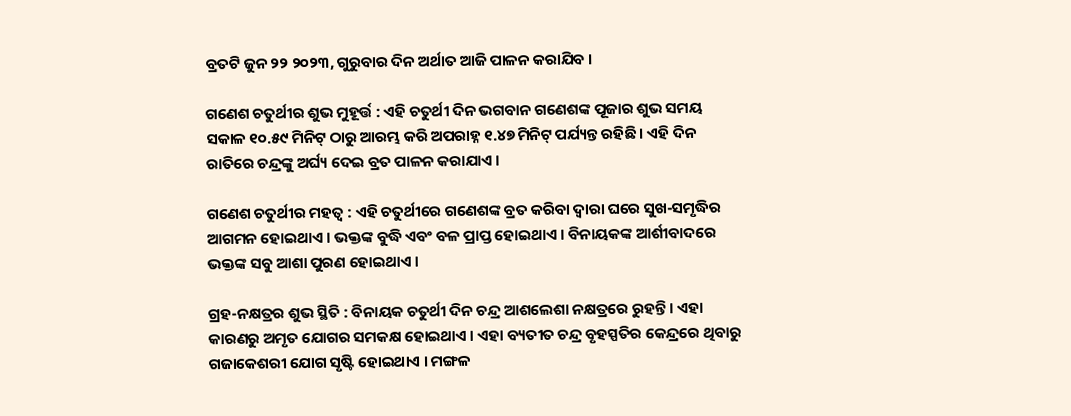ବ୍ରତଟି ଜୁନ ୨୨ ୨୦୨୩, ଗୁରୁବାର ଦିନ ଅର୍ଥାତ ଆଜି ପାଳନ କରାଯିବ ।

ଗଣେଶ ଚତୁର୍ଥୀର ଶୁଭ ମୁହୂର୍ତ୍ତ : ଏହି ଚତୁର୍ଥୀ ଦିନ ଭଗବାନ ଗଣେଶଙ୍କ ପୂଜାର ଶୁଭ ସମୟ ସକାଳ ୧୦.୫୯ ମିନିଟ୍ ଠାରୁ ଆରମ୍ଭ କରି ଅପରାହ୍ନ ୧.୪୭ ମିନିଟ୍ ପର୍ଯ୍ୟନ୍ତ ରହିଛି । ଏହି ଦିନ ରାତିରେ ଚନ୍ଦ୍ରଙ୍କୁ ଅର୍ଘ୍ୟ ଦେଇ ବ୍ରତ ପାଳନ କରାଯାଏ ।

ଗଣେଶ ଚତୁର୍ଥୀର ମହତ୍ୱ : ଏହି ଚତୁର୍ଥୀରେ ଗଣେଶଙ୍କ ବ୍ରତ କରିବା ଦ୍ୱାରା ଘରେ ସୁଖ-ସମୃଦ୍ଧିର ଆଗମନ ହୋଇଥାଏ । ଭକ୍ତଙ୍କ ବୁଦ୍ଧି ଏବଂ ବଳ ପ୍ରାପ୍ତ ହୋଇଥାଏ । ବିନାୟକଙ୍କ ଆର୍ଶୀବାଦରେ ଭକ୍ତଙ୍କ ସବୁ ଆଶା ପୁରଣ ହୋଇଥାଏ ।

ଗ୍ରହ-ନକ୍ଷତ୍ରର ଶୁଭ ସ୍ଥିତି : ବିନାୟକ ଚତୁର୍ଥୀ ଦିନ ଚନ୍ଦ୍ର ଆଶଲେଶା ନକ୍ଷତ୍ରରେ ରୁହନ୍ତି । ଏହା କାରଣରୁ ଅମୃତ ଯୋଗର ସମକକ୍ଷ ହୋଇଥାଏ । ଏହା ବ୍ୟତୀତ ଚନ୍ଦ୍ର ବୃହସ୍ପତିର କେନ୍ଦ୍ରରେ ଥିବାରୁ ଗଜାକେଶରୀ ଯୋଗ ସୃଷ୍ଟି ହୋଇଥାଏ । ମଙ୍ଗଳ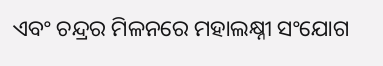ଏବଂ ଚନ୍ଦ୍ରର ମିଳନରେ ମହାଲକ୍ଷ୍ନୀ ସଂଯୋଗ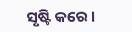ସୃଷ୍ଟି କରେ ।